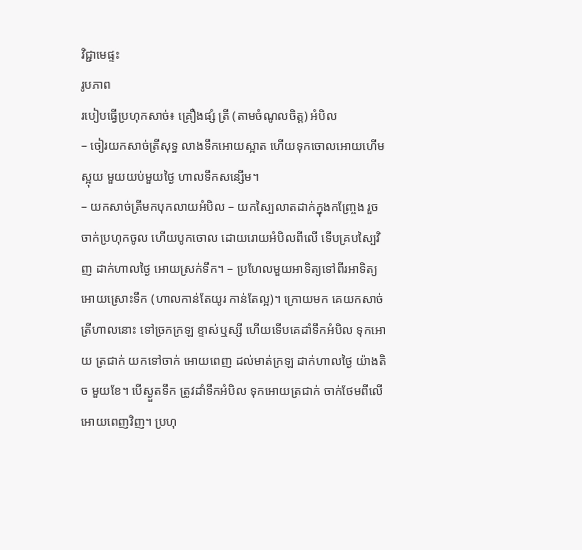វិជ្ជាមេផ្ទះ
រូបភាព
របៀបធ្វើប្រហុកសាច់៖ គ្រឿងផ្សំ ត្រី (តាមចំណូលចិត្ត) អំបិល
– ចៀរយកសាច់ត្រីសុទ្ធ លាងទឹកអោយស្អាត ហើយទុកចោលអោយហើមស្អុយ មួយយប់មួយថ្ងៃ ហាលទឹកសន្សើម។
– យកសាច់ត្រីមកបុកលាយអំបិល – យកស្បៃលាតដាក់ក្នុងកញ្រ្ចែង រួចចាក់ប្រហុកចូល ហើយបូកចោល ដោយរោយអំបិលពីលើ ទើបគ្របស្បៃវិញ ដាក់ហាលថ្ងៃ អោយស្រក់ទឹក។ – ប្រហែលមួយអាទិត្យទៅពីរអាទិត្យ អោយស្រោះទឹក (ហាលកាន់តែយូរ កាន់តែល្អ)។ ក្រោយមក គេយកសាច់ត្រីហាលនោះ ទៅច្រកក្រឡ ខ្ទាស់ឬស្សី ហើយទើបគេដាំទឹកអំបិល ទុកអោយ ត្រជាក់ យកទៅចាក់ អោយពេញ ដល់មាត់ក្រឡ ដាក់ហាលថ្ងៃ យ៉ាងតិច មួយខែ។ បើស្ងួតទឹក ត្រូវដាំទឹកអំបិល ទុកអោយត្រជាក់ ចាក់ថែមពីលើ អោយពេញវិញ។ ប្រហុ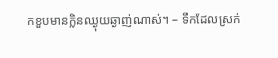កខួបមានក្លិនឈ្ងុយឆ្ងាញ់ណាស់។ – ទឹកដែលស្រក់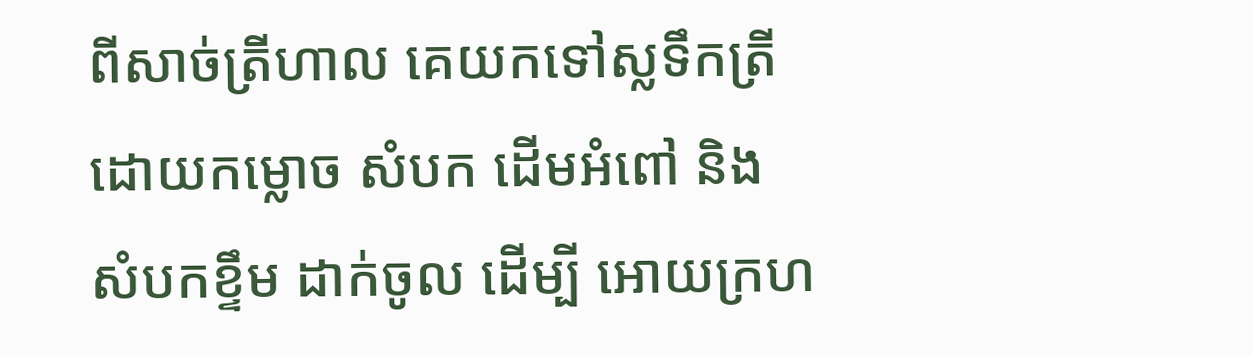ពីសាច់ត្រីហាល គេយកទៅស្លទឹកត្រី ដោយកម្លោច សំបក ដើមអំពៅ និង សំបកខ្ទឹម ដាក់ចូល ដើម្បី អោយក្រហ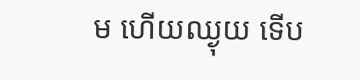ម ហើយឈ្ងុយ ទើប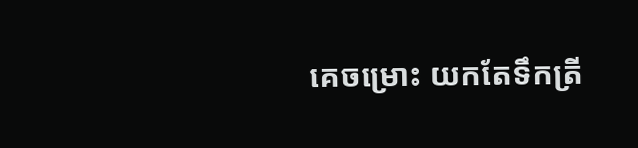គេចម្រោះ យកតែទឹកត្រី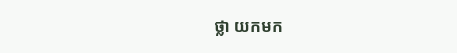ថ្លា យកមក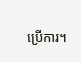ប្រើការ។